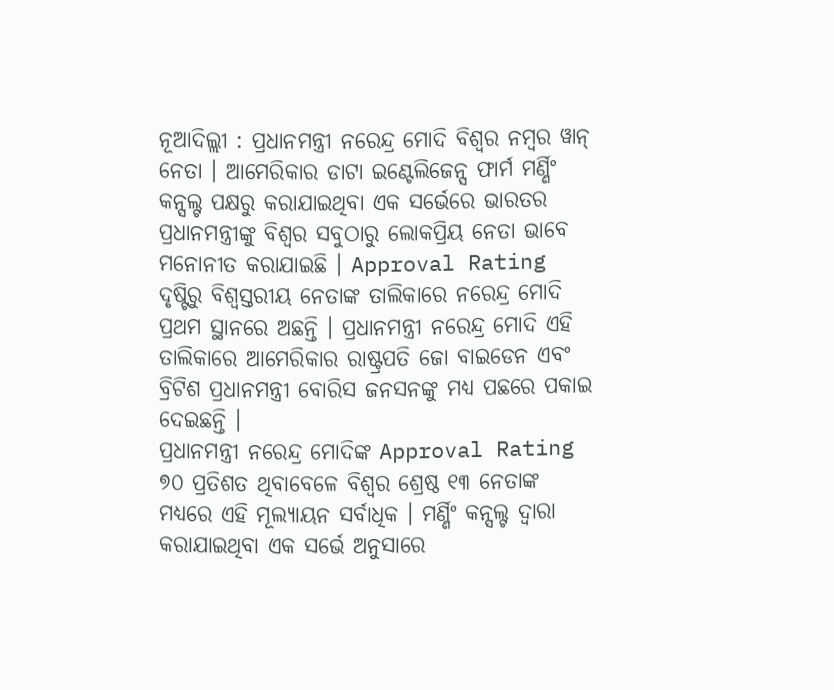ନୂଆଦିଲ୍ଲୀ : ପ୍ରଧାନମନ୍ତ୍ରୀ ନରେନ୍ଦ୍ର ମୋଦି ବିଶ୍ୱର ନମ୍ବର ୱାନ୍ ନେତା । ଆମେରିକାର ଡାଟା ଇଣ୍ଟେଲିଜେନ୍ସ ଫାର୍ମ ମର୍ଣ୍ଣିଂ କନ୍ସଲ୍ଟ ପକ୍ଷରୁ କରାଯାଇଥିବା ଏକ ସର୍ଭେରେ ଭାରତର ପ୍ରଧାନମନ୍ତ୍ରୀଙ୍କୁ ବିଶ୍ୱର ସବୁଠାରୁ ଲୋକପ୍ରିୟ ନେତା ଭାବେ ମନୋନୀତ କରାଯାଇଛି । Approval Rating ଦୃଷ୍ଟିରୁ ବିଶ୍ୱସ୍ତରୀୟ ନେତାଙ୍କ ତାଲିକାରେ ନରେନ୍ଦ୍ର ମୋଦି ପ୍ରଥମ ସ୍ଥାନରେ ଅଛନ୍ତି । ପ୍ରଧାନମନ୍ତ୍ରୀ ନରେନ୍ଦ୍ର ମୋଦି ଏହି ତାଲିକାରେ ଆମେରିକାର ରାଷ୍ଟ୍ରପତି ଜୋ ବାଇଡେନ ଏବଂ ବ୍ରିଟିଶ ପ୍ରଧାନମନ୍ତ୍ରୀ ବୋରିସ ଜନସନଙ୍କୁ ମଧ୍ୟ ପଛରେ ପକାଇ ଦେଇଛନ୍ତି ।
ପ୍ରଧାନମନ୍ତ୍ରୀ ନରେନ୍ଦ୍ର ମୋଦିଙ୍କ Approval Rating ୭୦ ପ୍ରତିଶତ ଥିବାବେଳେ ବିଶ୍ୱର ଶ୍ରେଷ୍ଠ ୧୩ ନେତାଙ୍କ ମଧ୍ୟରେ ଏହି ମୂଲ୍ୟାୟନ ସର୍ବାଧିକ । ମର୍ଣ୍ଣିଂ କନ୍ସଲ୍ଟ ଦ୍ୱାରା କରାଯାଇଥିବା ଏକ ସର୍ଭେ ଅନୁସାରେ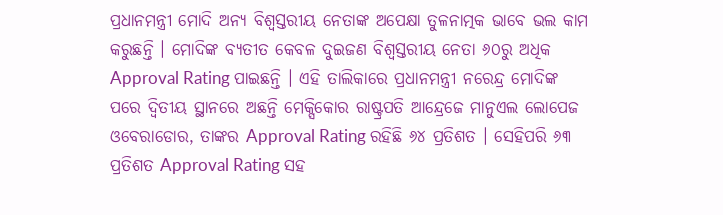ପ୍ରଧାନମନ୍ତ୍ରୀ ମୋଦି ଅନ୍ୟ ବିଶ୍ୱସ୍ତରୀୟ ନେତାଙ୍କ ଅପେକ୍ଷା ତୁଳନାତ୍ମକ ଭାବେ ଭଲ କାମ କରୁଛନ୍ତି । ମୋଦିଙ୍କ ବ୍ୟତୀତ କେବଳ ଦୁଇଜଣ ବିଶ୍ୱସ୍ତରୀୟ ନେତା ୬୦ରୁ ଅଧିକ Approval Rating ପାଇଛନ୍ତି । ଏହି ତାଲିକାରେ ପ୍ରଧାନମନ୍ତ୍ରୀ ନରେନ୍ଦ୍ର ମୋଦିଙ୍କ ପରେ ଦ୍ୱିତୀୟ ସ୍ଥାନରେ ଅଛନ୍ତି ମେକ୍ସିକୋର ରାଷ୍ଟ୍ରପତି ଆନ୍ଦ୍ରେଜେ ମାନୁଏଲ ଲୋପେଜ ଓବେରାଡୋର, ତାଙ୍କର Approval Rating ରହିଛି ୬୪ ପ୍ରତିଶତ । ସେହିପରି ୬୩ ପ୍ରତିଶତ Approval Rating ସହ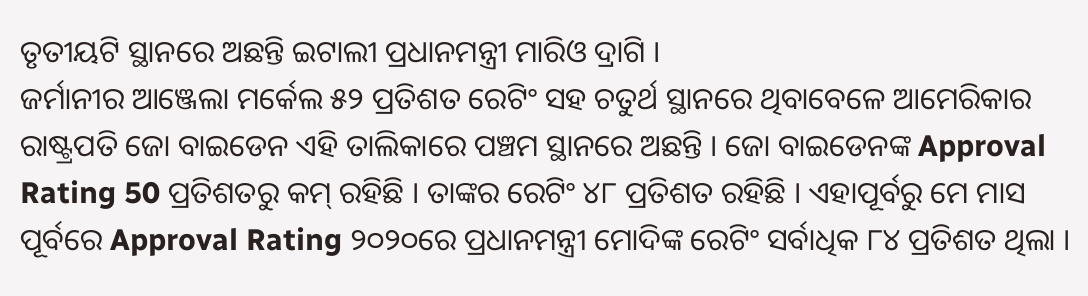ତୃତୀୟଟି ସ୍ଥାନରେ ଅଛନ୍ତି ଇଟାଲୀ ପ୍ରଧାନମନ୍ତ୍ରୀ ମାରିଓ ଦ୍ରାଗି ।
ଜର୍ମାନୀର ଆଞ୍ଜେଲା ମର୍କେଲ ୫୨ ପ୍ରତିଶତ ରେଟିଂ ସହ ଚତୁର୍ଥ ସ୍ଥାନରେ ଥିବାବେଳେ ଆମେରିକାର ରାଷ୍ଟ୍ରପତି ଜୋ ବାଇଡେନ ଏହି ତାଲିକାରେ ପଞ୍ଚମ ସ୍ଥାନରେ ଅଛନ୍ତି । ଜୋ ବାଇଡେନଙ୍କ Approval Rating 50 ପ୍ରତିଶତରୁ କମ୍ ରହିଛି । ତାଙ୍କର ରେଟିଂ ୪୮ ପ୍ରତିଶତ ରହିଛି । ଏହାପୂର୍ବରୁ ମେ ମାସ ପୂର୍ବରେ Approval Rating ୨୦୨୦ରେ ପ୍ରଧାନମନ୍ତ୍ରୀ ମୋଦିଙ୍କ ରେଟିଂ ସର୍ବାଧିକ ୮୪ ପ୍ରତିଶତ ଥିଲା ।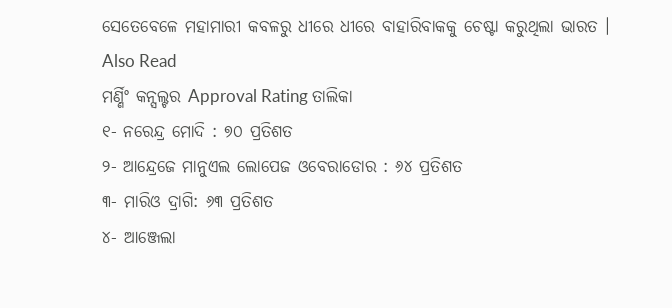ସେତେବେଳେ ମହାମାରୀ କବଳରୁ ଧୀରେ ଧୀରେ ବାହାରିବାକକୁ ଚେଷ୍ଟା କରୁଥିଲା ଭାରତ ।
Also Read
ମର୍ଣ୍ଣିଂ କନ୍ସଲ୍ଟର Approval Rating ତାଲିକା
୧- ନରେନ୍ଦ୍ର ମୋଦି : ୭୦ ପ୍ରତିଶତ
୨- ଆନ୍ଦ୍ରେଜେ ମାନୁଏଲ ଲୋପେଜ ଓବେରାଡୋର : ୬୪ ପ୍ରତିଶତ
୩- ମାରିଓ ଦ୍ରାଗି: ୬୩ ପ୍ରତିଶତ
୪- ଆଞ୍ଜେଲା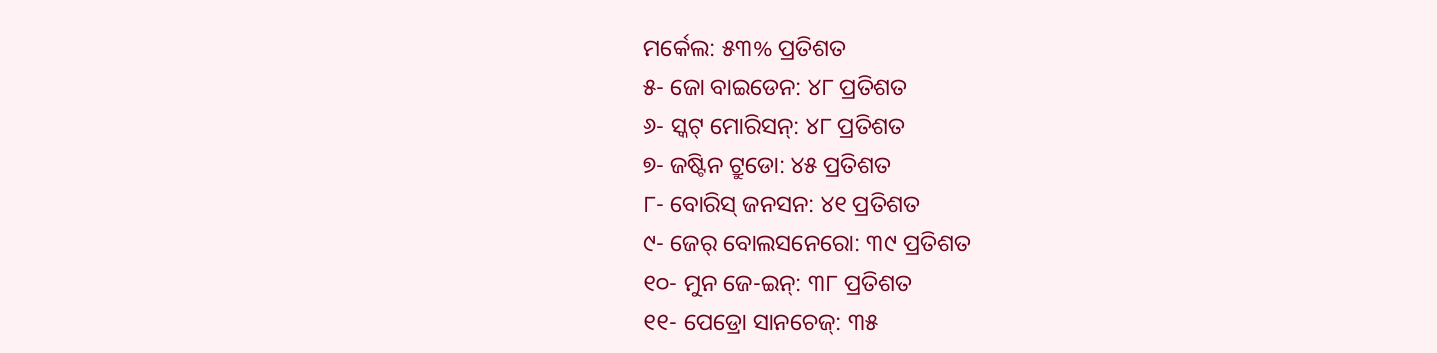ମର୍କେଲ: ୫୩% ପ୍ରତିଶତ
୫- ଜୋ ବାଇଡେନ: ୪୮ ପ୍ରତିଶତ
୬- ସ୍କଟ୍ ମୋରିସନ୍: ୪୮ ପ୍ରତିଶତ
୭- ଜଷ୍ଟିନ ଟ୍ରୁଡୋ: ୪୫ ପ୍ରତିଶତ
୮- ବୋରିସ୍ ଜନସନ: ୪୧ ପ୍ରତିଶତ
୯- ଜେର୍ ବୋଲସନେରୋ: ୩୯ ପ୍ରତିଶତ
୧୦- ମୁନ ଜେ-ଇନ୍: ୩୮ ପ୍ରତିଶତ
୧୧- ପେଡ୍ରୋ ସାନଚେଜ୍: ୩୫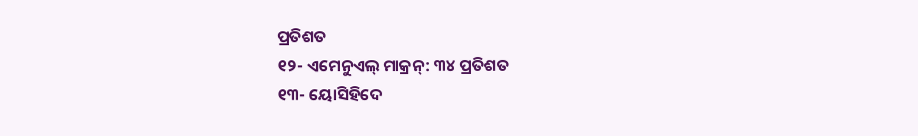ପ୍ରତିଶତ
୧୨- ଏମେନୁଏଲ୍ ମାକ୍ରନ୍: ୩୪ ପ୍ରତିଶତ
୧୩- ୟୋସିହିଦେ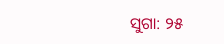ସୁଗା: ୨୫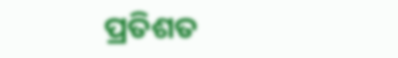ପ୍ରତିଶତ